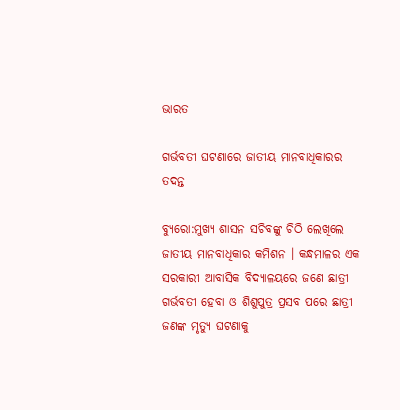ଭାରତ

ଗର୍ଭବତୀ ଘଟଣାରେ ଜାତୀୟ ମାନବାଧିକାରର ତଦନ୍ତ

ବ୍ୟୁରୋ:ମୁଖ୍ୟ ଶାସନ ସଚିବଙ୍କୁ ଚିଠି ଲେଖିଲେ ଜାତୀୟ ମାନବାଧିକାର କମିଶନ । କନ୍ଧମାଳର ଏକ ସରକାରୀ ଆବାସିକ ବିଦ୍ୟାଳୟରେ ଜଣେ ଛାତ୍ରୀ ଗର୍ଭବତୀ ହେବା ଓ ଶିଶୁପୁତ୍ର ପ୍ରସବ ପରେ ଛାତ୍ରୀ ଜଣଙ୍କ ମୃତ୍ୟୁ ଘଟଣାକୁ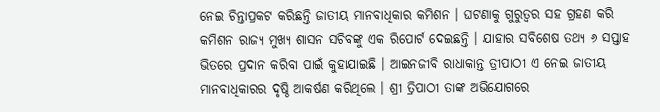ନେଇ ଚିନ୍ତାପ୍ରକଟ କରିଛନ୍ତି ଜାତୀୟ ମାନବାଧିକାର କମିଶନ । ଘଟଣାକୁ ଗୁରୁତ୍ୱର ସହ ଗ୍ରହଣ କରି କମିଶନ ରାଜ୍ୟ ମୁଖ୍ୟ ଶାସନ ସଚିବଙ୍କୁ ଏକ ରିପୋର୍ଟ ଦେଇଛନ୍ତି । ଯାହାର ସବିଶେଷ ତଥ୍ୟ ୬ ସପ୍ତାହ ଭିତରେ ପ୍ରଦାନ କରିବା ପାଇଁ କୁହାଯାଇଛି । ଆଇନଜୀବି ରାଧାକାନ୍ତ ତ୍ରୀପାଠୀ ଏ ନେଇ ଜାତୀୟ ମାନବାଧିକାରର ଦୃଷ୍ଠି ଆକର୍ଷଣ କରିଥିଲେ । ଶ୍ରୀ ତ୍ରିପାଠୀ ତାଙ୍କ ଅଭିଯୋଗରେ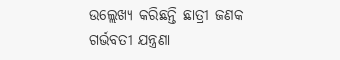ଉଲ୍ଲେଖ୍ୟ କରିଛନ୍ତି ଛାତ୍ରୀ ଜଣକ ଗର୍ଭବତୀ ଯନ୍ତ୍ରଣା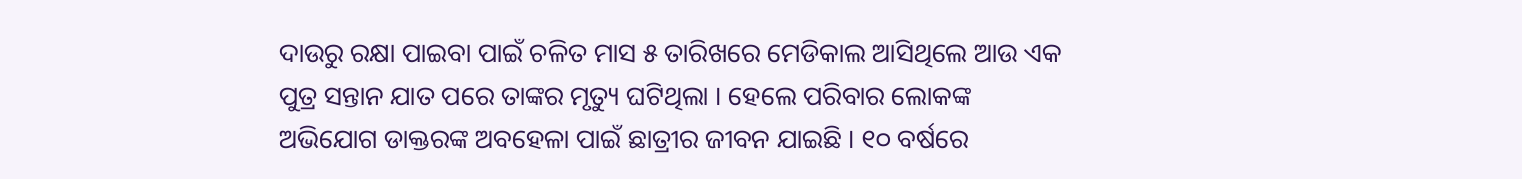ଦାଉରୁ ରକ୍ଷା ପାଇବା ପାଇଁ ଚଳିତ ମାସ ୫ ତାରିଖରେ ମେଡିକାଲ ଆସିଥିଲେ ଆଉ ଏକ ପୁତ୍ର ସନ୍ତାନ ଯାତ ପରେ ତାଙ୍କର ମୃତ୍ୟୁ ଘଟିଥିଲା । ହେଲେ ପରିବାର ଲୋକଙ୍କ ଅଭିଯୋଗ ଡାକ୍ତରଙ୍କ ଅବହେଳା ପାଇଁ ଛାତ୍ରୀର ଜୀବନ ଯାଇଛି । ୧୦ ବର୍ଷରେ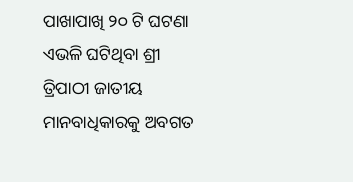ପାଖାପାଖି ୨୦ ଟି ଘଟଣା ଏଭଳି ଘଟିଥିବା ଶ୍ରୀ ତ୍ରିପାଠୀ ଜାତୀୟ ମାନବାଧିକାରକୁ ଅବଗତ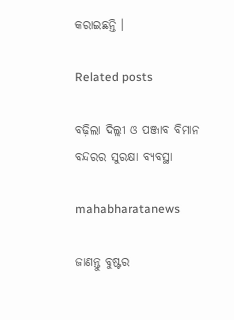କରାଇଛନ୍ତି ।

Related posts

ବଢ଼ିଲା ଦିଲ୍ଲୀ ଓ ପଞ୍ଜାବ ବିମାନ ବନ୍ଦରର ସୁରକ୍ଷା ବ୍ୟବସ୍ଥା

mahabharatanews

ଜାଣନ୍ତୁ ବୁଷ୍ଟର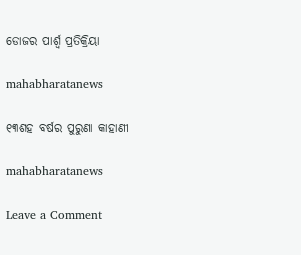ଡୋଜର ପାର୍ଶ୍ୱ ପ୍ରତିକ୍ରିୟା

mahabharatanews

୧୩ଶହ ବର୍ଷର ପୁରୁଣା କାହାଣୀ

mahabharatanews

Leave a Comment